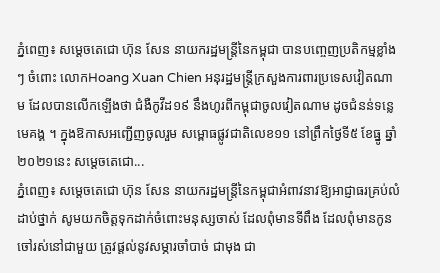ភ្នំពេញ៖ សម្ដេចតេជោ ហ៊ុន សែន នាយករដ្ឋមន្រ្តីនៃកម្ពុជា បានបញ្ចេញប្រតិកម្មខ្លាំងៗ ចំពោះ លោកHoang Xuan Chien អនុរដ្ឋមន្រ្តីក្រសួងការពារប្រទេសវៀតណាម ដែលបានលើកឡើងថា ជំងឺកូវីដ១៩ នឹងហូរពីកម្ពុជាចូលវៀតណាម ដូចជំនន់ទន្លេមេគង្គ ។ ក្នុងឱកាសអញ្ជើញចូលរួម សម្ពោធផ្លូវជាតិលេខ១១ នៅព្រឹកថ្ងៃទី៥ ខែធ្នូ ឆ្នាំ២០២១នេះ សម្ដេចតេជោ...
ភ្នំពេញ៖ សម្តេចតេជោ ហ៊ុន សែន នាយករដ្ឋមន្រ្តីនៃកម្ពុជាអំពាវនាវឱ្យអាជ្ញាធរគ្រប់លំដាប់ថ្នាក់ សូមយកចិត្តទុកដាក់ចំពោះមនុស្សចាស់ ដែលពុំមានទីពឹង ដែលពុំមានកូនចៅរស់នៅជាមួយ ត្រូវផ្តល់នូវសម្ភារចាំបាច់ ជាមុង ជា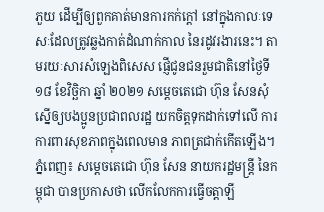ភួយ ដើម្បីឲ្យពួកគាត់មានការកក់ក្តៅ នៅក្នុងកាលៈទេសៈដែលត្រូវឆ្លងកាត់ដំណាក់កាល នៃរដូវរងារនេះ។ តាមរយៈសារសំឡេងពិសេស ផ្ញើជូនជនរួមជាតិនៅថ្ងៃទី ១៨ ខែវិច្ឆិកា ឆ្នាំ ២០២១ សម្តេចតេជោ ហ៊ុន សែនសុំស្នើឲ្យបងប្អូនប្រជាពលរដ្ឋ យកចិត្តទុកដាក់ទៅលើ ការការពារសុខភាពក្នុងពេលមាន ភាពត្រជាក់កើតឡើង។
ភ្នំពេញ៖ សម្តេចតេជោ ហ៊ុន សែន នាយករដ្ឋមន្រ្តី នៃកម្ពុជា បានប្រកាសថា លើកលែកការធ្វើចត្តាឡី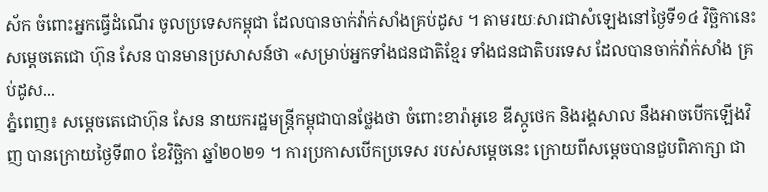ស័ក ចំពោះអ្នកធ្វើដំណើរ ចូលប្រទេសកម្ពុជា ដែលបានចាក់វ៉ាក់សាំងគ្រប់ដូស ។ តាមរយៈសារជាសំឡេងនៅថ្ងៃទី១៤ វិច្ឆិកានេះ សម្ដេចតេជោ ហ៊ុន សែន បានមានប្រសាសន៍ថា «សម្រាប់អ្នកទាំងជនជាតិខ្មែរ ទាំងជនជាតិបរទេស ដែលបានចាក់វ៉ាក់សាំង គ្រប់ដូស...
ភ្នំពេញ៖ សម្តេចតេជោហ៊ុន សែន នាយករដ្ឋមន្រ្តីកម្ពុជាបានថ្លែងថា ចំពោះខារ៉ាអូខេ ឌីស្កូថេក និងរង្គសាល នឹងអាចបើកឡើងវិញ បានក្រោយថ្ងៃទី៣០ ខែវិច្ឆិកា ឆ្នាំ២០២១ ។ ការប្រកាសបើកប្រទេស របស់សម្តេចនេះ ក្រោយពីសម្តេចបានជួបពិភាក្សា ជា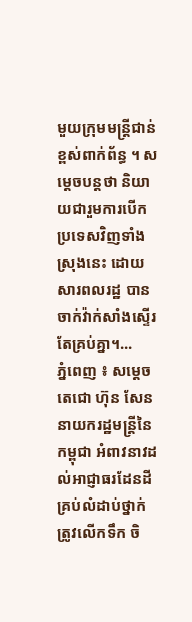មួយក្រុមមន្រ្តីជាន់ខ្ពស់ពាក់ព័ន្ធ ។ សម្តេចបន្តថា និយាយជារួមការបើក ប្រទេសវិញទាំងស្រុងនេះ ដោយសារពលរដ្ឋ បានចាក់វ៉ាក់សាំងស្ទើរតែគ្រប់គ្នា។...
ភ្នំពេញ ៖ សម្ដេចតេជោ ហ៊ុន សែន នាយករដ្ឋមន្ដ្រីនៃកម្ពុជា អំពាវនាវដល់អាជ្ញាធរដែនដីគ្រប់លំដាប់ថ្នាក់ ត្រូវលើកទឹក ចិ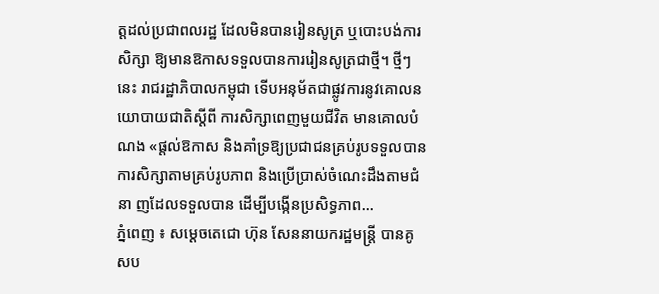ត្តដល់ប្រជាពលរដ្ឋ ដែលមិនបានរៀនសូត្រ ឬបោះបង់ការសិក្សា ឱ្យមានឱកាសទទួលបានការរៀនសូត្រជាថ្មី។ ថ្មីៗនេះ រាជរដ្ឋាភិបាលកម្ពុជា ទើបអនុម័តជាផ្លូវការនូវគោលនយោបាយជាតិស្តីពី ការសិក្សាពេញមួយជីវិត មានគោលបំណង «ផ្តល់ឱកាស និងគាំទ្រឱ្យប្រជាជនគ្រប់រូបទទួលបានការសិក្សាតាមគ្រប់រូបភាព និងប្រើប្រាស់ចំណេះដឹងតាមជំនា ញដែលទទួលបាន ដើម្បីបង្កើនប្រសិទ្ធភាព...
ភ្នំពេញ ៖ សម្តេចតេជោ ហ៊ុន សែននាយករដ្ឋមន្ត្រី បានគូសប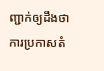ញ្ជាក់ឲ្យដឹងថា ការប្រកាសតំ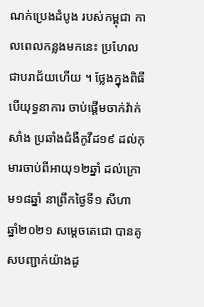ណក់ប្រេងដំបូង របស់កម្ពុជា កាលពេលកន្លងមកនេះ ប្រហែលជាបរាជ័យហើយ ។ ថ្លែងក្នុងពិធីបើយុទ្ធនាការ ចាប់ផ្តើមចាក់វ៉ាក់សាំង ប្រឆាំងជំងឺកូវីដ១៩ ដល់កុមារចាប់ពីអាយុ១២ឆ្នាំ ដល់ក្រោម១៨ឆ្នាំ នាព្រឹកថ្ងៃទី១ សីហា ឆ្នាំ២០២១ សម្តេចតេជោ បានគូសបញ្ជាក់យ៉ាងដូ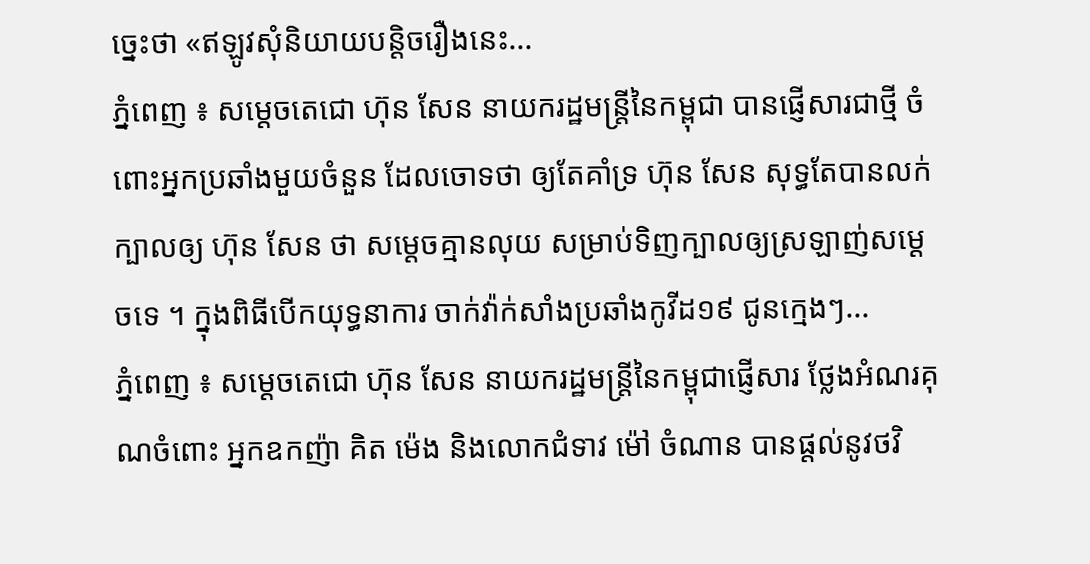ច្នេះថា «ឥឡូវសុំនិយាយបន្តិចរឿងនេះ...
ភ្នំពេញ ៖ សម្តេចតេជោ ហ៊ុន សែន នាយករដ្ឋមន្រ្តីនៃកម្ពុជា បានផ្ញើសារជាថ្មី ចំពោះអ្នកប្រឆាំងមួយចំនួន ដែលចោទថា ឲ្យតែគាំទ្រ ហ៊ុន សែន សុទ្ធតែបានលក់ក្បាលឲ្យ ហ៊ុន សែន ថា សម្ដេចគ្មានលុយ សម្រាប់ទិញក្បាលឲ្យស្រឡាញ់សម្ដេចទេ ។ ក្នុងពិធីបើកយុទ្ធនាការ ចាក់វ៉ាក់សាំងប្រឆាំងកូវីដ១៩ ជូនក្មេងៗ...
ភ្នំពេញ ៖ សម្ដេចតេជោ ហ៊ុន សែន នាយករដ្ឋមន្ដ្រីនៃកម្ពុជាផ្ញើសារ ថ្លែងអំណរគុណចំពោះ អ្នកឧកញ៉ា គិត ម៉េង និងលោកជំទាវ ម៉ៅ ចំណាន បានផ្តល់នូវថវិ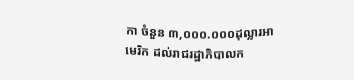កា ចំនួន ៣,០០០.០០០ដុល្លារអាមេរិក ដល់រាជរដ្ឋាភិបាលក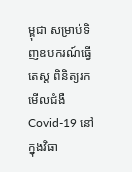ម្ពុជា សម្រាប់ទិញឧបករណ៍ធ្វើតេស្ត ពិនិត្យរកមើលជំងឺ Covid-19 នៅក្នុងវិធា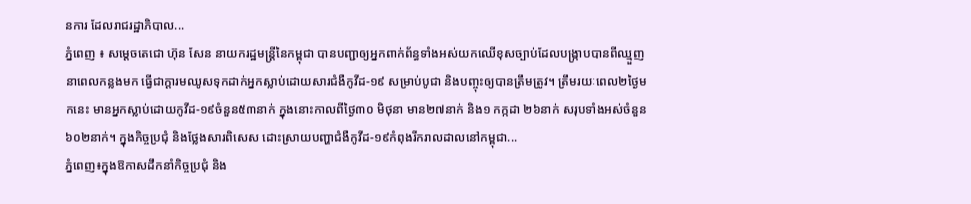នការ ដែលរាជរដ្ឋាភិបាល...
ភ្នំពេញ ៖ សម្ដេចតេជោ ហ៊ុន សែន នាយករដ្ឋមន្ដ្រីនៃកម្ពុជា បានបញ្ជាឲ្យអ្នកពាក់ព័ន្ធទាំងអស់យកឈើខុសច្បាប់ដែលបង្ក្រាបបានពីឈ្មួញនាពេលកន្លងមក ធ្វើជាក្ដារមឈូសទុកដាក់អ្នកស្លាប់ដោយសារជំងឺកូវីដ-១៩ សម្រាប់បូជា និងបញ្ចុះឲ្យបានត្រឹមត្រូវ។ ត្រឹមរយៈពេល២ថ្ងៃមកនេះ មានអ្នកស្លាប់ដោយកូវីដ-១៩ចំនួន៥៣នាក់ ក្នុងនោះកាលពីថ្ងៃ៣០ មិថុនា មាន២៧នាក់ និង១ កក្កដា ២៦នាក់ សរុបទាំងអស់ចំនួន៦០២នាក់។ ក្នុងកិច្ចប្រជុំ និងថ្លែងសារពិសេស ដោះស្រាយបញ្ហាជំងឺកូវីដ-១៩កំពុងរីករាលដាលនៅកម្ពុជា...
ភ្នំពេញ៖ក្នុងឱកាសដឹកនាំកិច្ចប្រជុំ និង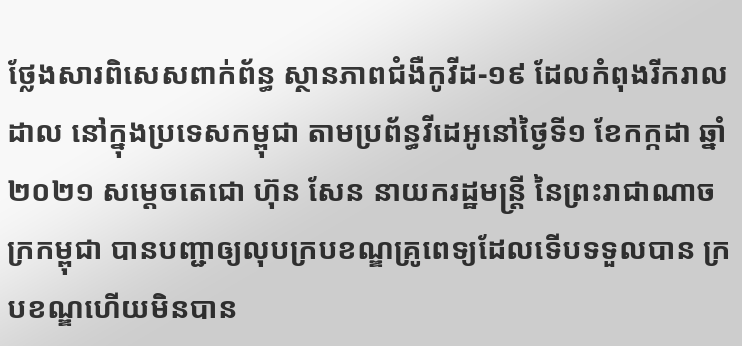ថ្លែងសារពិសេសពាក់ព័ន្ធ ស្ថានភាពជំងឺកូវីដ-១៩ ដែលកំពុងរីករាលដាល នៅក្នុងប្រទេសកម្ពុជា តាមប្រព័ន្ធវីដេអូនៅថ្ងៃទី១ ខែកក្កដា ឆ្នាំ២០២១ សម្តេចតេជោ ហ៊ុន សែន នាយករដ្ឋមន្ត្រី នៃព្រះរាជាណាចក្រកម្ពុជា បានបញ្ជាឲ្យលុបក្របខណ្ឌគ្រូពេទ្យដែលទើបទទួលបាន ក្របខណ្ឌហើយមិនបាន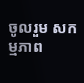ចូលរួម សកម្មភាព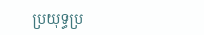ប្រយុទ្ធប្រ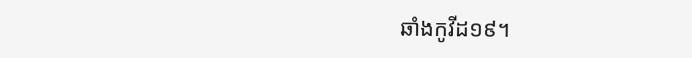ឆាំងកូវីដ១៩។